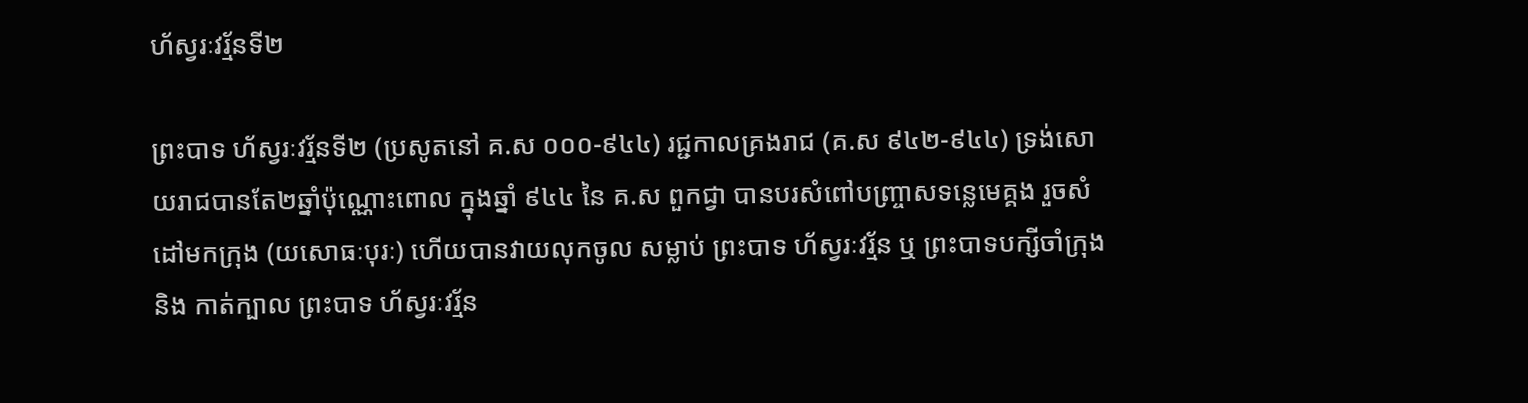ហ័ស្វរៈវរ្ម័នទី២

ព្រះបាទ ហ័ស្វរៈវរ្ម័នទី២ (ប្រសូតនៅ គ.ស ០០០-៩៤៤) រជ្ជកាលគ្រងរាជ (គ.ស ៩៤២-៩៤៤) ទ្រង់សោយរាជបានតែ២ឆ្នាំប៉ុណ្ណោះពោល ក្នុងឆ្នាំ ៩៤៤ នៃ គ.ស ពួកជ្វា បានបរសំពៅបញ្ច្រាសទន្លេមេគ្គង រួចសំដៅមកក្រុង (យសោធៈបុរៈ) ហើយបានវាយលុកចូល សម្លាប់ ព្រះបាទ ហ័ស្វរៈវរ្ម័ន ឬ ព្រះបាទបក្សីចាំក្រុង និង កាត់ក្បាល ព្រះបាទ ហ័ស្វរៈវរ្ម័ន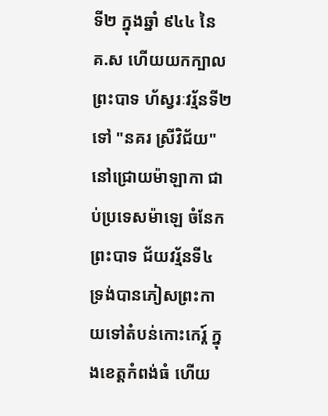ទី២ ក្នុងឆ្នាំ ៩៤៤ នៃ គ.ស ហើយយកក្បាល ព្រះបាទ ហ័ស្វរៈវរ្ម័នទី២ ទៅ "នគរ ស្រីវិជ័យ" នៅជ្រោយម៉ាឡាកា ជាប់ប្រទេសម៉ាឡេ ចំនែក ព្រះបាទ ជ័យវរ្ម័នទី៤ ទ្រង់បានភៀសព្រះកាយទៅតំបន់កោះកេរ្ត៍ ក្នុងខេត្តកំពង់ធំ ហើយ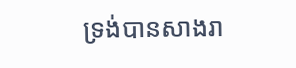ទ្រង់បានសាងរា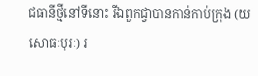ជធានីថ្មីនៅទីនោះ រីឯពួកជ្វាបានកាន់កាប់ក្រុង (យសោធៈបុរៈ) រ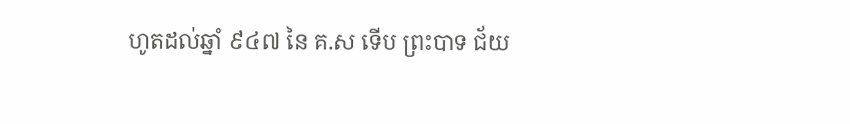ហូតដល់ឆ្នាំ ៩៤៧ នៃ គ.ស ទើប ព្រះបាទ ជ័យ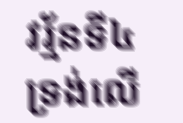វរ្ម័នទី៤ ទ្រង់លើ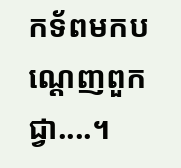កទ័ពមកបណ្ដេញពួកជ្វា....។